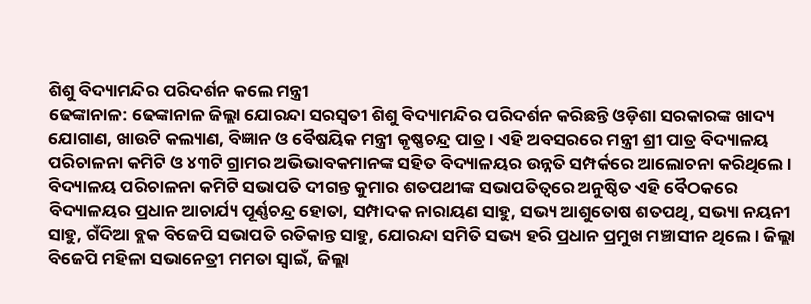ଶିଶୁ ବିଦ୍ୟାମନ୍ଦିର ପରିଦର୍ଶନ କଲେ ମନ୍ତ୍ରୀ
ଢେଙ୍କାନାଳ: ଢେଙ୍କାନାଳ ଜିଲ୍ଲା ଯୋରନ୍ଦା ସରସ୍ୱତୀ ଶିଶୁ ବିଦ୍ୟାମନ୍ଦିର ପରିଦର୍ଶନ କରିଛନ୍ତି ଓଡ଼ିଶା ସରକାରଙ୍କ ଖାଦ୍ୟ ଯୋଗାଣ, ଖାଉଟି କଲ୍ୟାଣ, ବିଜ୍ଞାନ ଓ ବୈଷୟିକ ମନ୍ତ୍ରୀ କୃଷ୍ଣଚନ୍ଦ୍ର ପାତ୍ର । ଏହି ଅବସରରେ ମନ୍ତ୍ରୀ ଶ୍ରୀ ପାତ୍ର ବିଦ୍ୟାଳୟ ପରିଚାଳନା କମିଟି ଓ ୪୩ଟି ଗ୍ରାମର ଅଭିଭାବକମାନଙ୍କ ସହିତ ବିଦ୍ୟାଳୟର ଉନ୍ନତି ସମ୍ପର୍କରେ ଆଲୋଚନା କରିଥିଲେ । ବିଦ୍ୟାଳୟ ପରିଚାଳନା କମିଟି ସଭାପତି ଦୀଗନ୍ତ କୁମାର ଶତପଥୀଙ୍କ ସଭାପତିତ୍ୱରେ ଅନୁଷ୍ଠିତ ଏହି ବୈଠକରେ ବିଦ୍ୟାଳୟର ପ୍ରଧାନ ଆଚାର୍ଯ୍ୟ ପୂର୍ଣ୍ଣଚନ୍ଦ୍ର ହୋତା, ସମ୍ପାଦକ ନାରାୟଣ ସାହୁ, ସଭ୍ୟ ଆଶୁତୋଷ ଶତପଥି, ସଭ୍ୟା ନୟନୀ ସାହୁ, ଗଁଦିଆ ବ୍ଲକ ବିଜେପି ସଭାପତି ରତିକାନ୍ତ ସାହୁ, ଯୋରନ୍ଦା ସମିତି ସଭ୍ୟ ହରି ପ୍ରଧାନ ପ୍ରମୁଖ ମଞ୍ଚାସୀନ ଥିଲେ । ଜିଲ୍ଲା ବିଜେପି ମହିଳା ସଭାନେତ୍ରୀ ମମତା ସ୍ୱାଇଁ, ଜିଲ୍ଲା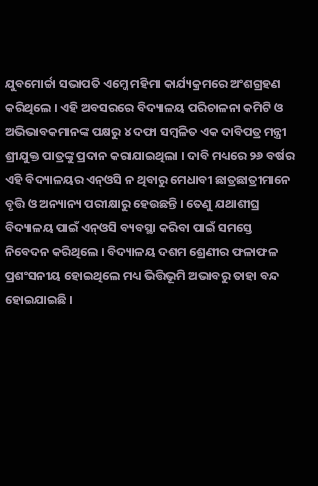ଯୁବମୋର୍ଚ୍ଚା ସଭାପତି ଏମ୍ଜେ ମହିମା କାର୍ଯ୍ୟକ୍ରମରେ ଅଂଶଗ୍ରହଣ କରିଥିଲେ । ଏହି ଅବସରରେ ବିଦ୍ୟାଳୟ ପରିଚାଳନା କମିଟି ଓ ଅଭିଭାବକମାନଙ୍କ ପକ୍ଷରୁ ୪ ଦଫା ସମ୍ବଳିତ ଏକ ଦାବିପତ୍ର ମନ୍ତ୍ରୀ ଶ୍ରୀଯୁକ୍ତ ପାତ୍ରଙ୍କୁ ପ୍ରଦାନ କରାଯାଇଥିଲା । ଦାବି ମଧ୍ୟରେ ୨୬ ବର୍ଷର ଏହି ବିଦ୍ୟାଳୟର ଏନ୍ଓସି ନ ଥିବାରୁ ମେଧାବୀ ଛାତ୍ରଛାତ୍ରୀମାନେ ବୃତ୍ତି ଓ ଅନ୍ୟାନ୍ୟ ପରୀକ୍ଷାରୁ ହେଉଛନ୍ତି । ତେଣୁ ଯଥାଶୀଘ୍ର ବିଦ୍ୟାଳୟ ପାଇଁ ଏନ୍ଓସି ବ୍ୟବସ୍ଥା କରିବା ପାଇଁ ସମସ୍ତେ ନିବେଦନ କରିଥିଲେ । ବିଦ୍ୟାଳୟ ଦଶମ ଶ୍ରେଣୀର ଫଳାଫଳ ପ୍ରଶଂସନୀୟ ହୋଇଥିଲେ ମଧ୍ୟ ଭିତ୍ତିଭୂମି ଅଭାବରୁ ତାହା ବନ୍ଦ ହୋଇଯାଇଛି ।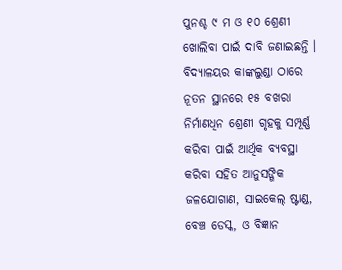ପୁନଶ୍ଚ ୯ ମ ଓ ୧୦ ଶ୍ରେଣୀ ଖୋଲିବା ପାଇଁ ଦାବି ଜଣାଇଛନ୍ତି । ବିଦ୍ୟାଳୟର କାଙ୍କଲୁଣ୍ଡା ଠାରେ ନୂତନ ସ୍ଥାନରେ ୧୫ ବଖରା ନିର୍ମାଣଧିନ ଶ୍ରେଣୀ ଗୃହକୁ ସମ୍ପୂର୍ଣ୍ଣ କରିବା ପାଇଁ ଆର୍ଥିକ ବ୍ୟବସ୍ଥା କରିବା ସହିତ ଆନୁସଙ୍ଗିକ ଜଳଯୋଗାଣ, ସାଇକେଲ୍ ଷ୍ଟାଣ୍ଡ, ବେଞ୍ଚ ଡେସ୍କ, ଓ ବିଜ୍ଞାନ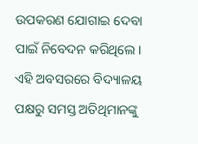ଉପକରଣ ଯୋଗାଇ ଦେବା ପାଇଁ ନିବେଦନ କରିଥିଲେ । ଏହି ଅବସରରେ ବିଦ୍ୟାଳୟ ପକ୍ଷରୁ ସମସ୍ତ ଅତିଥିମାନଙ୍କୁ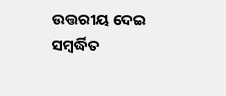ଉତ୍ତରୀୟ ଦେଇ ସମ୍ବର୍ଦ୍ଧିତ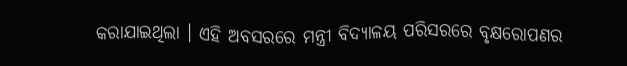କରାଯାଇଥିଲା । ଏହି ଅବସରରେ ମନ୍ତ୍ରୀ ବିଦ୍ୟାଳୟ ପରିସରରେ ବୃକ୍ଷରୋପଣର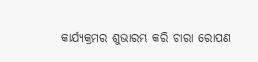କାର୍ଯ୍ୟକ୍ରମର ଶୁଭାରମ୍ଭ କରି ଚାରା ରୋପଣ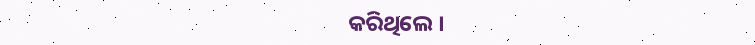କରିଥିଲେ ।